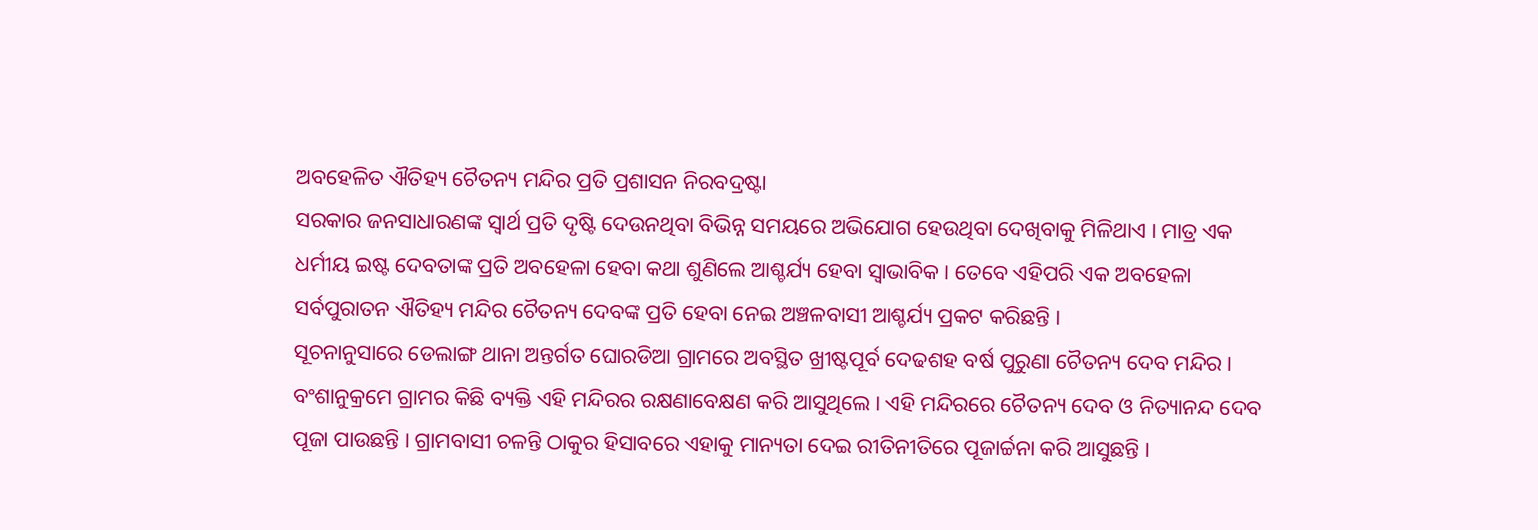ଅବହେଳିତ ଐତିହ୍ୟ ଚୈତନ୍ୟ ମନ୍ଦିର ପ୍ରତି ପ୍ରଶାସନ ନିରବଦ୍ରଷ୍ଟା
ସରକାର ଜନସାଧାରଣଙ୍କ ସ୍ୱାର୍ଥ ପ୍ରତି ଦୃଷ୍ଟି ଦେଉନଥିବା ବିଭିନ୍ନ ସମୟରେ ଅଭିଯୋଗ ହେଉଥିବା ଦେଖିବାକୁ ମିଳିଥାଏ । ମାତ୍ର ଏକ ଧର୍ମୀୟ ଇଷ୍ଟ ଦେବତାଙ୍କ ପ୍ରତି ଅବହେଳା ହେବା କଥା ଶୁଣିଲେ ଆଶ୍ଚର୍ଯ୍ୟ ହେବା ସ୍ୱାଭାବିକ । ତେବେ ଏହିପରି ଏକ ଅବହେଳା ସର୍ବପୁରାତନ ଐତିହ୍ୟ ମନ୍ଦିର ଚୈତନ୍ୟ ଦେବଙ୍କ ପ୍ରତି ହେବା ନେଇ ଅଞ୍ଚଳବାସୀ ଆଶ୍ଚର୍ଯ୍ୟ ପ୍ରକଟ କରିଛନ୍ତି ।
ସୂଚନାନୁସାରେ ଡେଲାଙ୍ଗ ଥାନା ଅନ୍ତର୍ଗତ ଘୋରଡିଆ ଗ୍ରାମରେ ଅବସ୍ଥିତ ଖ୍ରୀଷ୍ଟପୂର୍ବ ଦେଢଶହ ବର୍ଷ ପୁରୁଣା ଚୈତନ୍ୟ ଦେବ ମନ୍ଦିର । ବଂଶାନୁକ୍ରମେ ଗ୍ରାମର କିଛି ବ୍ୟକ୍ତି ଏହି ମନ୍ଦିରର ରକ୍ଷଣାବେକ୍ଷଣ କରି ଆସୁଥିଲେ । ଏହି ମନ୍ଦିରରେ ଚୈତନ୍ୟ ଦେବ ଓ ନିତ୍ୟାନନ୍ଦ ଦେବ ପୂଜା ପାଉଛନ୍ତି । ଗ୍ରାମବାସୀ ଚଳନ୍ତି ଠାକୁର ହିସାବରେ ଏହାକୁ ମାନ୍ୟତା ଦେଇ ରୀତିନୀତିରେ ପୂଜାର୍ଚ୍ଚନା କରି ଆସୁଛନ୍ତି ।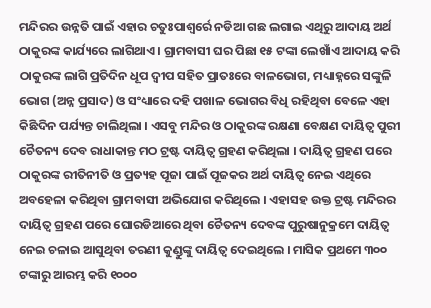ମନ୍ଦିରର ଉନ୍ନତି ପାଇଁ ଏହାର ଚତୁଃପାଶ୍ୱର୍ରେ ନଡିଆ ଗଛ ଲଗାଇ ଏଥିରୁ ଆଦାୟ ଅର୍ଥ ଠାକୁରଙ୍କ କାର୍ଯ୍ୟରେ ଲାଗିଥାଏ । ଗ୍ରାମବାସୀ ଘର ପିଛା ୧୫ ଟଙ୍କା ଲେଖାଁଏ ଆଦାୟ କରି ଠାକୁରଙ୍କ ଲାଗି ପ୍ରତିଦିନ ଧୂପ ଦ୍ୱୀପ ସହିତ ପ୍ରାତଃରେ ବାଳଭୋଗ, ମଧ୍ୟାହ୍ନରେ ସଙ୍କୁଳି ଭୋଗ (ଅନ୍ନ ପ୍ରସାଦ) ଓ ସଂଧ୍ୟାରେ ଦହି ପଖାଳ ଭୋଗର ବିଧି ରହିଥିବା ବେଳେ ଏହା କିଛିଦିନ ପର୍ଯ୍ୟନ୍ତ ଚାଲିଥିଲା । ଏସବୁ ମନ୍ଦିର ଓ ଠାକୁରଙ୍କ ରକ୍ଷଣା ବେକ୍ଷଣ ଦାୟିତ୍ୱ ପୁରୀ ଚୈତନ୍ୟ ଦେବ ରାଧାକାନ୍ତ ମଠ ଟ୍ରଷ୍ଟ ଦାୟିତ୍ୱ ଗ୍ରହଣ କରିଥିଲା । ଦାୟିତ୍ୱ ଗ୍ରହଣ ପରେ ଠାକୁରଙ୍କ ରୀତିନୀତି ଓ ପ୍ରତ୍ୟହ ପୂଜା ପାଇଁ ପୂଜକର ଅର୍ଥ ଦାୟିତ୍ୱ ନେଇ ଏଥିରେ ଅବହେଳା କରିଥିବା ଗ୍ରାମବାସୀ ଅଭିଯୋଗ କରିଥିଲେ । ଏହାସହ ଉକ୍ତ ଟ୍ରଷ୍ଟ ମନ୍ଦିରର ଦାୟିତ୍ୱ ଗ୍ରହଣ ପରେ ଘୋରଡିଆରେ ଥିବା ଚୈତନ୍ୟ ଦେବଙ୍କ ପୁରୁଷାନୁକ୍ରମେ ଦାୟିତ୍ୱ ନେଇ ଚଳାଇ ଆସୁଥିବା ତରଣୀ କୁଣ୍ଡୁଙ୍କୁ ଦାୟିତ୍ୱ ଦେଇଥିଲେ । ମାସିକ ପ୍ରଥମେ ୩୦୦ ଟଙ୍କାରୁ ଆରମ୍ଭ କରି ୧୦୦୦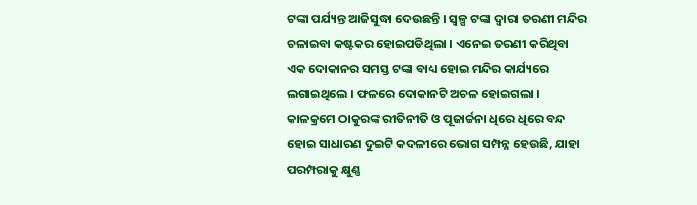ଟଙ୍କା ପର୍ଯ୍ୟନ୍ତ ଆଜିସୁଦ୍ଧା ଦେଉଛନ୍ତି । ସ୍ୱଳ୍ପ ଟଙ୍କା ଦ୍ୱାରା ତରଣୀ ମନ୍ଦିର ଚଳାଇବା କଷ୍ଟକର ହୋଇପଡିଥିଲା । ଏନେଇ ତରଣୀ କରିଥିବା ଏକ ଦୋକାନର ସମସ୍ତ ଟଙ୍କା ବାଧ୍ୟ ହୋଇ ମନ୍ଦିର କାର୍ଯ୍ୟରେ ଲଗାଇଥିଲେ । ଫଳରେ ଦୋକାନଟି ଅଚଳ ହୋଇଗଲା । କାଳକ୍ରମେ ଠାକୁରଙ୍କ ରୀତିନୀତି ଓ ପୂଜାର୍ଚ୍ଚନା ଧିରେ ଧିରେ ବନ୍ଦ ହୋଇ ସାଧାରଣ ଦୁଇଟି କଦଳୀରେ ଭୋଗ ସମ୍ପନ୍ନ ହେଉଛି, ଯାହା ପରମ୍ପରାକୁ କ୍ଷୁଣ୍ଣ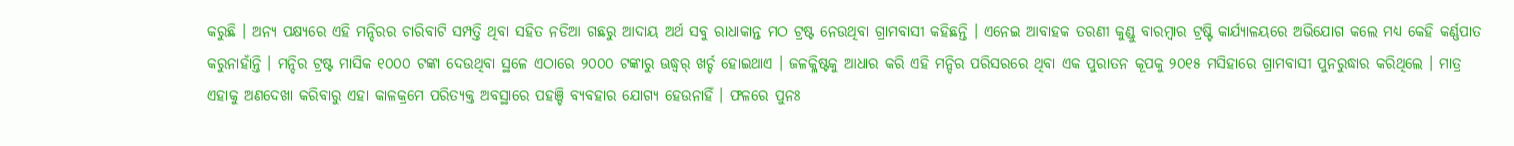କରୁଛି । ଅନ୍ୟ ପକ୍ଷ୍ୟରେ ଏହି ମନ୍ଦିରର ଚାରିବାଟି ସମ୍ପତ୍ତି ଥିବା ସହିତ ନଡିଆ ଗଛରୁ ଆଦାୟ ଅର୍ଥ ସବୁ ରାଧାକାନ୍ତ ମଠ ଟ୍ରଷ୍ଟ ନେଉଥିବା ଗ୍ରାମବାସୀ କହିଛନ୍ତି । ଏନେଇ ଆବାହକ ତରଣୀ କୁଣ୍ଡୁ ବାରମ୍ବାର ଟ୍ରଷ୍ଟି କାର୍ଯ୍ୟାଳୟରେ ଅଭିଯୋଗ କଲେ ମଧ୍ୟ କେହି କର୍ଣ୍ଣପାତ କରୁନାହାଁନ୍ତି । ମନ୍ଦିର ଟ୍ରଷ୍ଟ ମାସିକ ୧୦୦୦ ଟଙ୍କା ଦେଉଥିବା ସ୍ଥଳେ ଏଠାରେ ୨୦୦୦ ଟଙ୍କାରୁ ଊଦ୍ଧ୍ୱର୍ ଖର୍ଚ୍ଚ ହୋଇଥାଏ । ଜଳକ୍ଳିଷ୍ଟକୁ ଆଧାର କରି ଏହି ମନ୍ଦିର ପରିସରରେ ଥିବା ଏକ ପୁରାତନ କୂପକୁ ୨୦୧୫ ମସିହାରେ ଗ୍ରାମବାସୀ ପୁନରୁଦ୍ଧାର କରିଥିଲେ । ମାତ୍ର ଏହାକୁ ଅଣଦେଖା କରିବାରୁ ଏହା କାଳକ୍ରମେ ପରିତ୍ୟକ୍ତ ଅବସ୍ଥାରେ ପହଞ୍ଚି ବ୍ୟବହାର ଯୋଗ୍ୟ ହେଉନାହିଁ । ଫଳରେ ପୁନଃ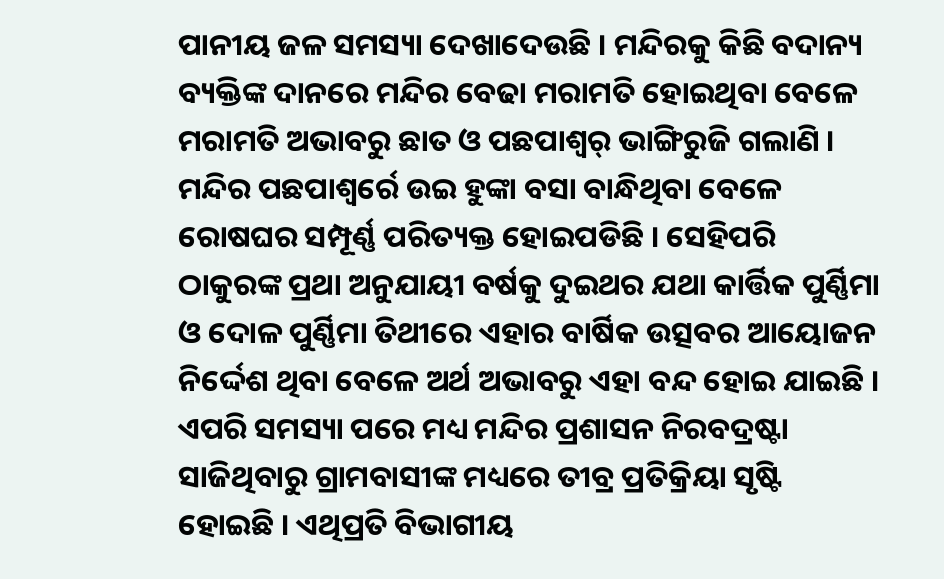ପାନୀୟ ଜଳ ସମସ୍ୟା ଦେଖାଦେଉଛି । ମନ୍ଦିରକୁ କିଛି ବଦାନ୍ୟ ବ୍ୟକ୍ତିଙ୍କ ଦାନରେ ମନ୍ଦିର ବେଢା ମରାମତି ହୋଇଥିବା ବେଳେ ମରାମତି ଅଭାବରୁ ଛାତ ଓ ପଛପାଶ୍ୱର୍ ଭାଙ୍ଗିରୁଜି ଗଲାଣି । ମନ୍ଦିର ପଛପାଶ୍ୱର୍ରେ ଉଇ ହୁଙ୍କା ବସା ବାନ୍ଧିଥିବା ବେଳେ ରୋଷଘର ସମ୍ପୂର୍ଣ୍ଣ ପରିତ୍ୟକ୍ତ ହୋଇପଡିଛି । ସେହିପରି ଠାକୁରଙ୍କ ପ୍ରଥା ଅନୁଯାୟୀ ବର୍ଷକୁ ଦୁଇଥର ଯଥା କାର୍ତ୍ତିକ ପୁର୍ଣ୍ଣିମା ଓ ଦୋଳ ପୁର୍ଣ୍ଣିମା ତିଥୀରେ ଏହାର ବାର୍ଷିକ ଉତ୍ସବର ଆୟୋଜନ ନିର୍ଦ୍ଦେଶ ଥିବା ବେଳେ ଅର୍ଥ ଅଭାବରୁ ଏହା ବନ୍ଦ ହୋଇ ଯାଇଛି । ଏପରି ସମସ୍ୟା ପରେ ମଧ୍ୟ ମନ୍ଦିର ପ୍ରଶାସନ ନିରବଦ୍ରଷ୍ଟା ସାଜିଥିବାରୁ ଗ୍ରାମବାସୀଙ୍କ ମଧ୍ୟରେ ତୀବ୍ର ପ୍ରତିକ୍ରିୟା ସୃଷ୍ଟି ହୋଇଛି । ଏଥିପ୍ରତି ବିଭାଗୀୟ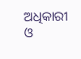ଅଧିକାରୀ ଓ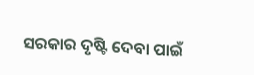ସରକାର ଦୃଷ୍ଟି ଦେବା ପାଇଁ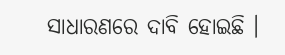ସାଧାରଣରେ ଦାବି ହୋଇଛି ।